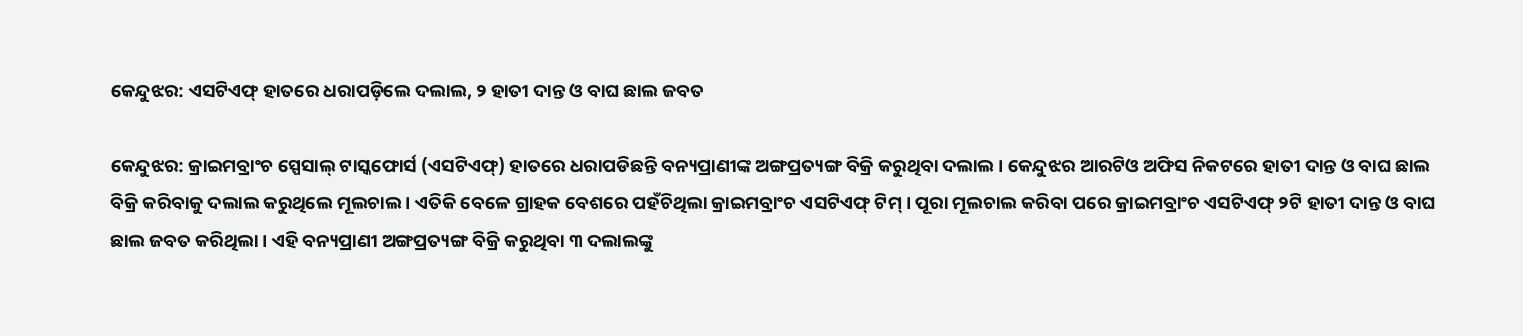କେନ୍ଦୁଝର: ଏସଟିଏଫ୍ ହାତରେ ଧରାପଡ଼ିଲେ ଦଲାଲ, ୨ ହାତୀ ଦାନ୍ତ ଓ ବାଘ ଛାଲ ଜବତ

କେନ୍ଦୁଝର: କ୍ରାଇମବ୍ରାଂଚ ସ୍ପେସାଲ୍ ଟାସ୍କଫୋର୍ସ (ଏସଟିଏଫ୍) ହାତରେ ଧରାପଡିଛନ୍ତି ବନ୍ୟପ୍ରାଣୀଙ୍କ ଅଙ୍ଗପ୍ରତ୍ୟଙ୍ଗ ବିକ୍ରି କରୁଥିବା ଦଲାଲ । କେନ୍ଦୁଝର ଆରଟିଓ ଅଫିସ ନିକଟରେ ହାତୀ ଦାନ୍ତ ଓ ବାଘ ଛାଲ ବିକ୍ରି କରିବାକୁ ଦଲାଲ କରୁଥିଲେ ମୂଲଚାଲ । ଏତିକି ବେଳେ ଗ୍ରାହକ ବେଶରେ ପହଁଚିଥିଲା କ୍ରାଇମବ୍ରାଂଚ ଏସଟିଏଫ୍ ଟିମ୍ । ପୂରା ମୂଲଚାଲ କରିବା ପରେ କ୍ରାଇମବ୍ରାଂଚ ଏସଟିଏଫ୍ ୨ଟି ହାତୀ ଦାନ୍ତ ଓ ବାଘ ଛାଲ ଜବତ କରିଥିଲା । ଏହି ବନ୍ୟପ୍ରାଣୀ ଅଙ୍ଗପ୍ରତ୍ୟଙ୍ଗ ବିକ୍ରି କରୁଥିବା ୩ ଦଲାଲଙ୍କୁ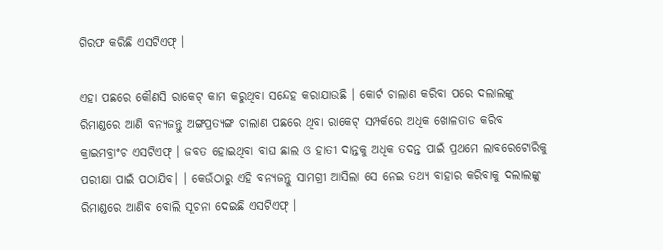ଗିରଫ କରିଛି ଏସଟିଏଫ୍ ।

ଏହା ପଛରେ କୌଣସି ରାକେଟ୍ କାମ କରୁଥିବା ସନ୍ଦେହ କରାଯାଉଛି । କୋର୍ଟ ଚାଲାଣ କରିବା ପରେ ଦଲାଲଙ୍କୁ ରିମାଣ୍ଡରେ ଆଣି ବନ୍ୟଜନ୍ତୁ ଅଙ୍ଗପ୍ରତ୍ୟଙ୍ଗ ଚାଲାଣ ପଛରେ ଥିବା ରାକେଟ୍ ସମ୍ପର୍କରେ ଅଧିକ ଖୋଳତାଡ କରିବ କ୍ରାଇମବ୍ରାଂଚ ଏସଟିଏଫ୍ । ଜବତ ହୋଇଥିବା ବାଘ ଛାଲ ଓ ହାତୀ ଦାନ୍ତକୁ ଅଧିକ ତଦନ୍ତ ପାଇଁ ପ୍ରଥମେ ଲାବରେଟୋରିକୁ ପରୀକ୍ଷା ପାଇଁ ପଠାଯିବ। । କେଉଁଠାରୁ ଏହି ବନ୍ୟଜନ୍ତୁ ସାମଗ୍ରୀ ଆସିଲା ସେ ନେଇ ତଥ୍ୟ ବାହାର କରିବାକୁ ଦଲାଲଙ୍କୁ ରିମାଣ୍ଡରେ ଆଣିବ ବୋଲି ସୂଚନା ଦେଇଛି ଏସଟିଏଫ୍ ।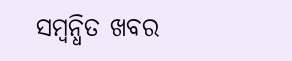ସମ୍ବନ୍ଧିତ ଖବର